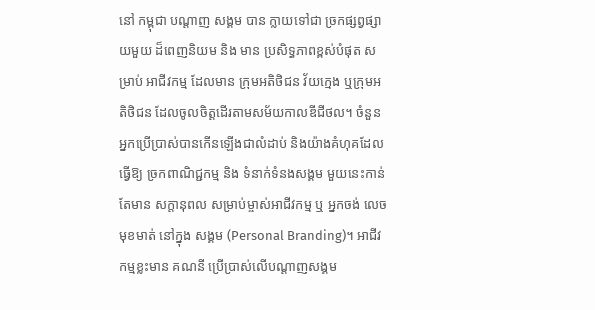នៅ កម្ពុជា បណ្តាញ សង្គម បាន ក្លាយទៅជា ច្រកផ្សព្វផ្សាយមួយ ដ៏ពេញនិយម និង មាន ប្រសិទ្ធភាពខ្ពស់បំផុត សម្រាប់ អាជីវកម្ម ដែលមាន ក្រុមអតិថិជន វ័យក្មេង ឬក្រុមអតិថិជន ដែលចូលចិត្តដើរតាមសម័យកាលឌីជីថល។ ចំនួន អ្នកប្រើប្រាស់បានកើនឡើងជាលំដាប់ និងយ៉ាងគំហុគដែលធ្វើឱ្យ ច្រកពាណិជ្ជកម្ម និង ទំនាក់ទំនងសង្គម មួយនេះកាន់តែមាន សក្តានុពល សម្រាប់ម្ចាស់អាជីវកម្ម ឬ អ្នកចង់ លេចមុខមាត់ នៅក្នុង សង្គម (Personal Branding)។ អាជីវកម្មខ្លះមាន គណនី ប្រើប្រាស់លើបណ្តាញសង្គម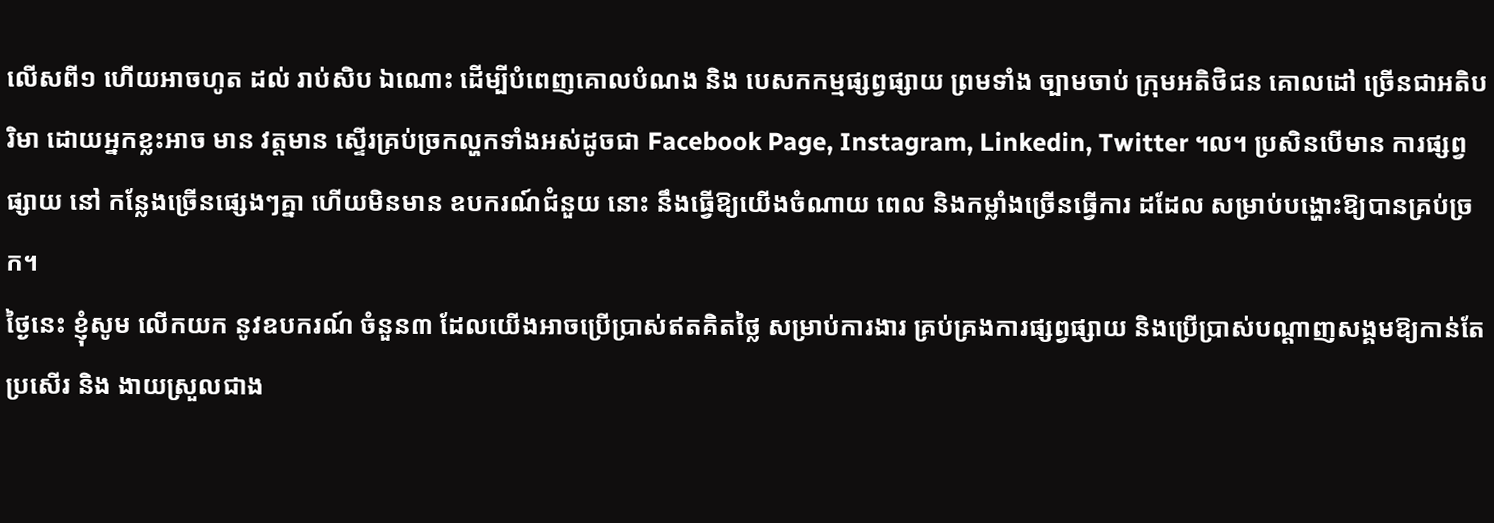លើសពី១ ហើយអាចហូត ដល់ រាប់សិប ឯណោះ ដើម្បីបំពេញគោលបំណង និង បេសកកម្មផ្សព្វផ្សាយ ព្រមទាំង ច្បាមចាប់ ក្រុមអតិថិជន គោលដៅ ច្រើនជាអតិបរិមា ដោយអ្នកខ្លះអាច មាន វត្តមាន ស្ទើរគ្រប់ច្រកល្ហកទាំងអស់ដូចជា Facebook Page, Instagram, Linkedin, Twitter ។ល។ ប្រសិនបើមាន ការផ្សព្វផ្សាយ នៅ កន្លែងច្រើនផ្សេងៗគ្នា ហើយមិនមាន ឧបករណ៍ជំនួយ នោះ នឹងធ្វើឱ្យយើងចំណាយ ពេល និងកម្លាំងច្រើនធ្វើការ ដដែល សម្រាប់បង្ហោះឱ្យបានគ្រប់ច្រក។
ថ្ងៃនេះ ខ្ញុំសូម លើកយក នូវឧបករណ៍ ចំនួន៣ ដែលយើងអាចប្រើប្រាស់ឥតគិតថ្លៃ សម្រាប់ការងារ គ្រប់គ្រងការផ្សព្វផ្សាយ និងប្រើប្រាស់បណ្តាញសង្គមឱ្យកាន់តែប្រសើរ និង ងាយស្រួលជាង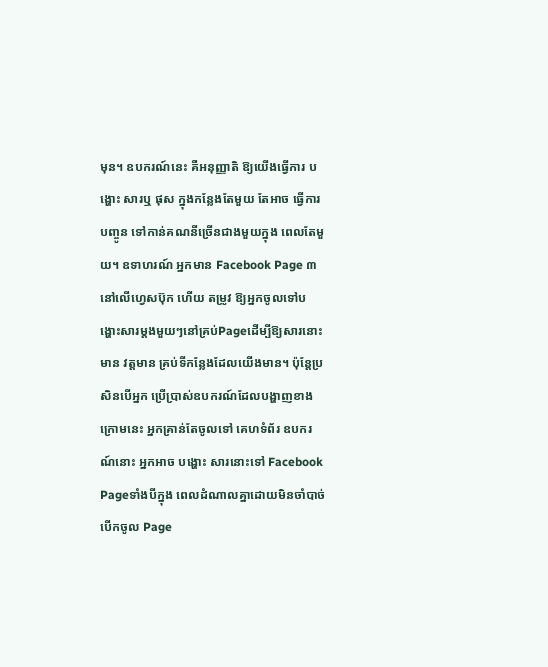មុន។ ឧបករណ៍នេះ គឺអនុញ្ញាតិ ឱ្យយើងធ្វើការ បង្ហោះ សារឬ ផុស ក្នុងកន្លែងតែមួយ តែអាច ធ្វើការបញ្ចូន ទៅកាន់គណនីច្រើនជាងមួយក្នុង ពេលតែមួយ។ ឧទាហរណ៍ អ្នកមាន Facebook Page ៣នៅលើហ្វេសប៊ុក ហើយ តម្រូវ ឱ្យអ្នកចូលទៅបង្ហោះសារម្តងមួយៗនៅគ្រប់Pageដើម្បីឱ្យសារនោះមាន វត្តមាន គ្រប់ទីកន្លែងដែលយើងមាន។ ប៉ុន្តែប្រសិនបើអ្នក ប្រើប្រាស់ឧបករណ៍ដែលបង្ហាញខាងក្រោមនេះ អ្នកគ្រាន់តែចូលទៅ គេហទំព័រ ឧបករណ៍នោះ អ្នកអាច បង្ហោះ សារនោះទៅ Facebook Pageទាំងបីក្នុង ពេលដំណាលគ្នាដោយមិនចាំបាច់បើកចូល Page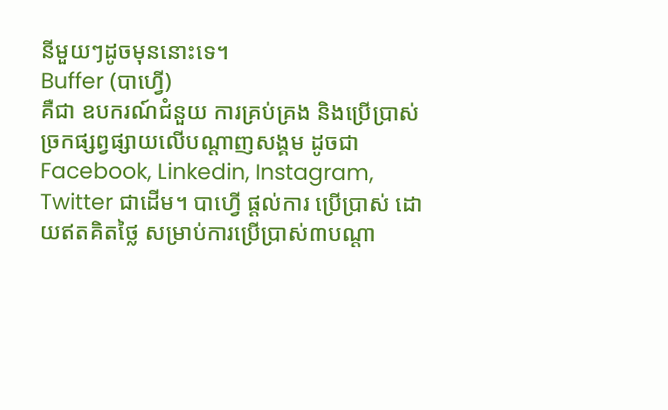នីមួយៗដូចមុននោះទេ។
Buffer (បាហ្វើ)
គឺជា ឧបករណ៍ជំនួយ ការគ្រប់គ្រង និងប្រើប្រាស់ច្រកផ្សព្វផ្សាយលើបណ្តាញសង្គម ដូចជា Facebook, Linkedin, Instagram, Twitter ជាដើម។ បាហ្វើ ផ្តល់ការ ប្រើប្រាស់ ដោយឥតគិតថ្លៃ សម្រាប់ការប្រើប្រាស់៣បណ្តា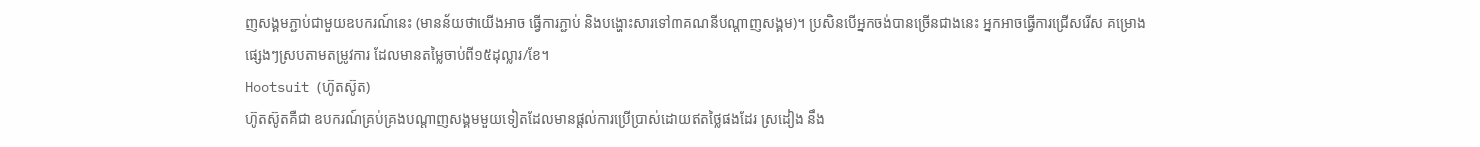ញសង្គមភ្ជាប់ជាមួយឧបករណ៍នេះ (មានន័យថាយើងអាច ធ្វើការភ្ជាប់ និងបង្ហោះសារទៅ៣គណនីបណ្តាញសង្គម)។ ប្រសិនបើអ្នកចង់បានច្រើនជាងនេះ អ្នកអាចធ្វើការជ្រើសរើស គម្រោងផ្សេងៗស្របតាមតម្រូវការ ដែលមានតម្លៃចាប់ពី១៥ដុល្លារ/ខែ។
Hootsuit (ហ៊ូតស៊ូត)
ហ៊ូតស៊ូតគឺជា ឧបករណ៍គ្រប់គ្រងបណ្តាញសង្គមមួយទៀតដែលមានផ្តល់ការប្រើប្រាស់ដោយឥតថ្លៃផងដែរ ស្រដៀង នឹង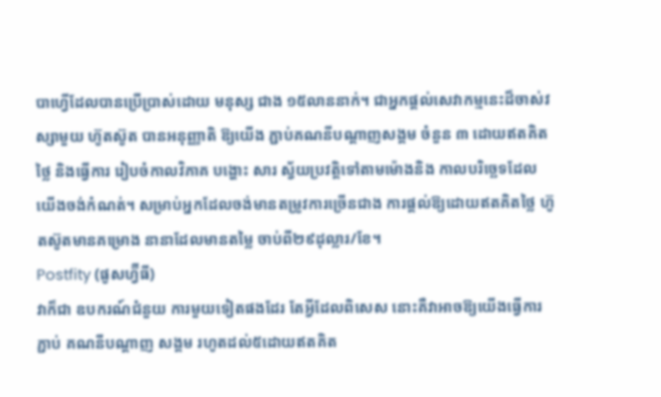បាហ្វើដែលបានប្រើប្រាស់ដោយ មនុស្ស ជាង ១៥លាននាក់។ ជាអ្នកផ្តល់សេវាកម្មនេះដ៏ចាស់វស្សាមួយ ហ៊ូតស៊ូត បានអនុញ្ញាតិ ឱ្យយើង ភ្ជាប់គណនីបណ្តាញសង្គម ចំនួន ៣ ដោយឥតគិតថ្លៃ និងធ្វើការ រៀបចំកាលវិភាគ បង្ហោះ សារ ស្វ័យប្រវត្តិទៅតាមម៉ោងនិង កាលបរិច្ឆេទដែលយើងចង់កំណត់។ សម្រាប់អ្នកដែលចង់មានតម្រូវការច្រើនជាង ការផ្តល់ឱ្យដោយឥតគិតថ្លៃ ហ៊ូតស៊ូតមានគម្រោង នានាដែលមានតម្លៃ ចាប់ពី២៩ដុល្លារ/ខែ។
Postfity (ផូសហ្វ៊ីធី)
វាក៏ជា ឧបករណ៍ជំនួយ ការមួយទៀតផងដែរ តែអ្វីដែលពិសេស នោះគឺវាអាចឱ្យយើងធ្វើការភ្ជាប់ គណនីបណ្តាញ សង្គម រហូតដល់៥ដោយឥតគិត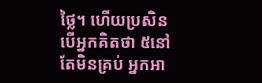ថ្លៃ។ ហើយប្រសិនបើអ្នកគិតថា ៥នៅតែមិនគ្រប់ អ្នកអា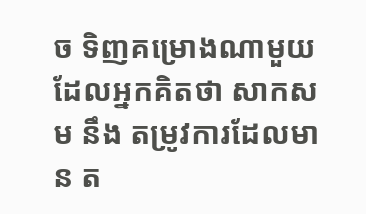ច ទិញគម្រោងណាមួយ ដែលអ្នកគិតថា សាកសម នឹង តម្រូវការដែលមាន ត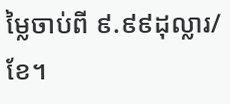ម្លៃចាប់ពី ៩.៩៩ដុល្លារ/ខែ។